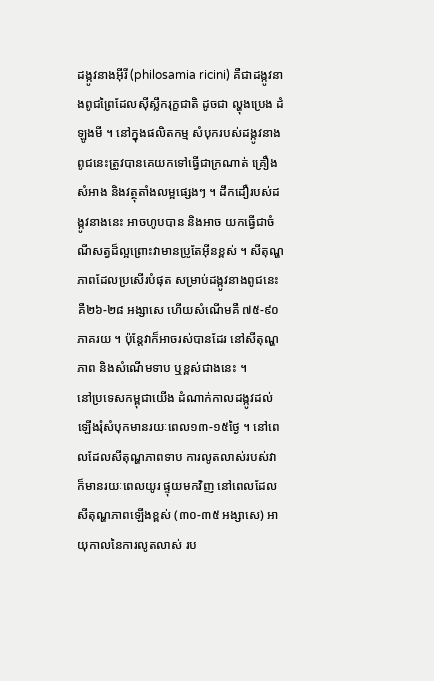ដង្កូវនាងអ៊ីរី (philosamia ricini) គឺជាដង្កូវនាងពូជព្រៃដែលស៊ីស្លឹករុក្ខជាតិ ដូចជា ល្ហុងប្រេង ដំឡូងមី ។ នៅក្នុងផលិតកម្ម សំបុករបស់ដង្កូវនាងពូជនេះត្រូវបានគេយកទៅធ្វើជាក្រណាត់ គ្រឿងសំអាង និងវត្ថុតាំងលម្អផ្សេងៗ ។ ដឹកដឿរបស់ដង្កូវនាងនេះ អាចហូបបាន និងអាច យកធ្វើជាចំណីសត្វដ៏ល្អព្រោះវាមានប្រូតែអ៊ីនខ្ពស់ ។ សីតុណ្ហភាពដែលប្រសើរបំផុត សម្រាប់ដង្កូវនាងពូជនេះគឺ២៦-២៨ អង្សាសេ ហើយសំណើមគឺ ៧៥-៩០ ភាគរយ ។ ប៉ុន្តែវាក៏អាចរស់បានដែរ នៅសីតុណ្ហភាព និងសំណើមទាប ឬខ្ពស់ជាងនេះ ។
នៅប្រទេសកម្ពុជាយើង ដំណាក់កាលដង្កូវដល់ឡើងរុំសំបុកមានរយៈពេល១៣-១៥ថ្ងៃ ។ នៅពេលដែលសីតុណ្ហភាពទាប ការលូតលាស់របស់វា ក៏មានរយៈពេលយូរ ផ្ទុយមកវិញ នៅពេលដែលសីតុណ្ហភាពឡើងខ្ពស់ (៣០-៣៥ អង្សាសេ) អាយុកាលនៃការលូតលាស់ រប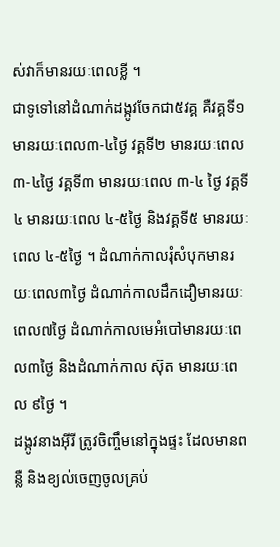ស់វាក៏មានរយៈពេលខ្លី ។
ជាទូទៅនៅដំណាក់ដង្កូវចែកជា៥វគ្គ គឺវគ្គទី១មានរយៈពេល៣-៤ថ្ងៃ វគ្គទី២ មានរយៈពេល ៣-៤ថ្ងៃ វគ្គទី៣ មានរយៈពេល ៣-៤ ថ្ងៃ វគ្គទី៤ មានរយៈពេល ៤-៥ថ្ងៃ និងវគ្គទី៥ មានរយៈ ពេល ៤-៥ថ្ងៃ ។ ដំណាក់កាលរុំសំបុកមានរយៈពេល៣ថ្ងៃ ដំណាក់កាលដឹកដឿមានរយៈ ពេល៧ថ្ងៃ ដំណាក់កាលមេអំបៅមានរយៈពេល៣ថ្ងៃ និងដំណាក់កាល ស៊ុត មានរយៈពេល ៩ថ្ងៃ ។
ដង្កូវនាងអ៊ីរី ត្រូវចិញ្ចឹមនៅក្នុងផ្ទះ ដែលមានពន្លឺ និងខ្យល់ចេញចូលគ្រប់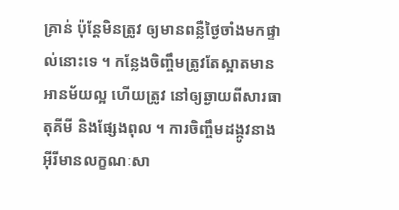គ្រាន់ ប៉ុន្តែមិនត្រូវ ឲ្យមានពន្លឺថ្ងៃចាំងមកផ្ទាល់នោះទេ ។ កន្លែងចិញ្ចឹមត្រូវតែស្អាតមានអានម័យល្អ ហើយត្រូវ នៅឲ្យឆ្ងាយពីសារធាតុគីមី និងផ្សែងពុល ។ ការចិញ្ចឹមដង្កូវនាងអ៊ីរីមានលក្ខណៈសា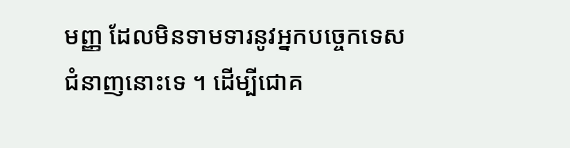មញ្ញ ដែលមិនទាមទារនូវអ្នកបច្ចេកទេសជំនាញនោះទេ ។ ដើម្បីជោគ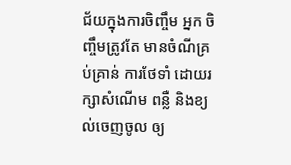ជ័យក្នុងការចិញ្ចឹម អ្នក ចិញ្ចឹមត្រូវតែ មានចំណីគ្រប់គ្រាន់ ការថែទាំ ដោយរក្សាសំណើម ពន្លឺ និងខ្យល់ចេញចូល ឲ្យ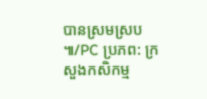បានស្រមស្រប ៕/PC ប្រភព: ក្រសួងកសិកម្ម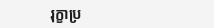រុក្ខាប្រ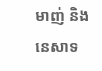មាញ់ និងនេសាទ